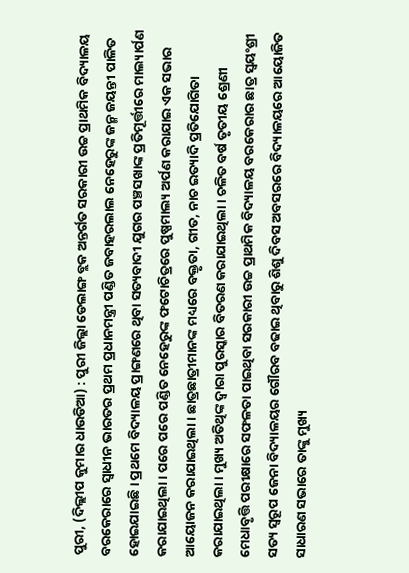ପୁରୀ, (ଦିଲ୍ଲୀପ କୁମାର ଧାଉଡିଆ) : ପୁରୀ ଜିଲ୍ଲା ଡେଲାଙ୍ଗ ବ୍ଲକ ଅନ୍ତର୍ଗତ ସରକାରୀ ଉଚ୍ଚ ପ୍ରାଥମିକ ବିଦ୍ୟାଳୟ ବରକେରାରେ ସ୍ଵାଧୀନ ଭାରତର ପ୍ରଥମ ପ୍ରଧାନମନ୍ତ୍ରୀ ପଣ୍ଡିତ ଜବାହରଲାଲ ନେହେରୁଙ୍କ ଜନ୍ମ ଜୟନ୍ତୀ ପାଳିତ ହୋଇଯାଇଛି । ପ୍ରଥମେ ବିଦ୍ୟାଳୟ ପ୍ରାଙ୍ଗଣରେ ଥିବା ସତ୍ୟବାଦୀ ଯୁଗର ପଞ୍ଚସଖାଙ୍କ ପ୍ରତିମୂର୍ତ୍ତୀରେ ମାଲ୍ୟାର୍ପଣ କରାଯାଇଥିଲା । ପରେ ପରେ ପଣ୍ଡିତ ନେହେରୁଙ୍କ ଫଟୋଚିତ୍ରରେ ପୁଷ୍ପମାଲ୍ୟ ଅର୍ପଣ କରାଯାଇ ଏକ ସଭାର ଆୟୋଜନ କରାଯାଇଥିଲା । ଛାତ୍ରଛାତ୍ରୀମାନଙ୍କ ମଧ୍ୟରେ ବକ୍ତୃତା, ଗୀତ, ନାଚ ଇତ୍ୟାଦି ପ୍ରତିଯୋଗିତା କରାଯାଇଥିଲା । ମୁଖ୍ୟ ଅତିଥିଙ୍କ ଦ୍ଵାରା ପୁରସ୍କାର ବିତରଣ କରାଯାଇଥିଲା । ଚଳିତ ବର୍ଷ ତୃତୀୟ ଶ୍ରେଣୀ ମେଧାବୃତ୍ତି ପରୀକ୍ଷାରେ ସଫଳତା ପାଇଥିବା ସରକାରୀ ଉଚ୍ଚ ପ୍ରାଥମିକ ବିଦ୍ୟାଳୟ ବରକେରାର ଛାତ୍ର ସ୍ଵୟଂଶ୍ରୀ ସତ୍ୟ ସ୍ୱରୂପ ଜେନା ବିଦ୍ୟାଳୟର ଗୌରବ ବଢାଇ ଥିବାରୁ ଶିଶୁ ଦିବସ ଅବସରରେ ବିଦ୍ୟାଳୟରେ ଆୟୋଜିତ ସାଧାରଣ ସଭାରେ ତାଙ୍କୁ ମୁଖ୍ୟ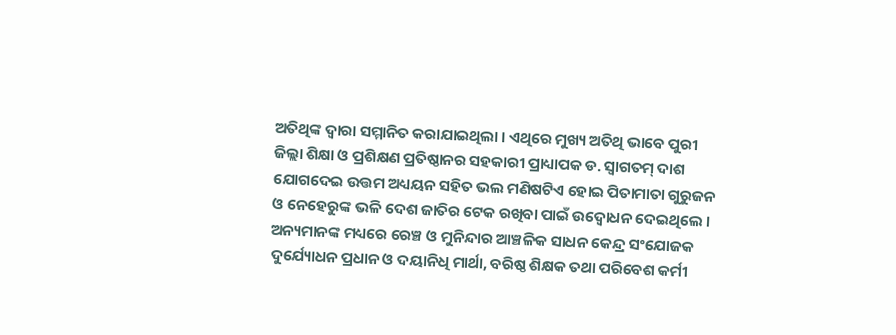ଅତିଥିଙ୍କ ଦ୍ଵାରା ସମ୍ମାନିତ କରାଯାଇଥିଲା । ଏଥିରେ ମୁଖ୍ୟ ଅତିଥି ଭାବେ ପୁରୀ ଜିଲ୍ଲା ଶିକ୍ଷା ଓ ପ୍ରଶିକ୍ଷଣ ପ୍ରତିଷ୍ଠାନର ସହକାରୀ ପ୍ରାଧ୍ୟାପକ ଡ. ସ୍ଵାଗତମ୍ ଦାଶ ଯୋଗଦେଇ ଉତ୍ତମ ଅଧ୍ୟୟନ ସହିତ ଭଲ ମଣିଷଟିଏ ହୋଇ ପିତାମାତା ଗୁରୁଜନ ଓ ନେହେରୁଙ୍କ ଭଳି ଦେଶ ଜାତିର ଟେକ ରଖିବା ପାଇଁ ଉଦ୍ବୋଧନ ଦେଇଥିଲେ । ଅନ୍ୟମାନଙ୍କ ମଧ୍ୟରେ ରେଞ୍ଚ ଓ ମୁନିନ୍ଦାର ଆଞ୍ଚଳିକ ସାଧନ କେନ୍ଦ୍ର ସଂଯୋଜକ ଦୁର୍ଯ୍ୟୋଧନ ପ୍ରଧାନ ଓ ଦୟାନିଧି ମାର୍ଥା, ବରିଷ୍ଠ ଶିକ୍ଷକ ତଥା ପରିବେଶ କର୍ମୀ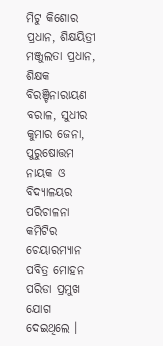ମିଟୁ କିଶୋର ପ୍ରଧାନ, ଶିକ୍ଷୟିତ୍ରୀ ମଞ୍ଜୁଲତା ପ୍ରଧାନ, ଶିକ୍ଷକ ବିରଞ୍ଚିନାରାୟଣ ବରାଳ, ସୁଧୀର କୁମାର ଜେନା, ପୁରୁଷୋତ୍ତମ ନାୟକ ଓ ବିଦ୍ୟାଳୟର ପରିଚାଳନା କମିଟିର ଚେୟାରମ୍ୟାନ ପବିତ୍ର ମୋହନ ପରିଡା ପ୍ରମୁଖ ଯୋଗ ଦେଇଥିଲେ ।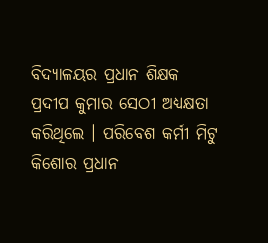ବିଦ୍ୟାଳୟର ପ୍ରଧାନ ଶିକ୍ଷକ ପ୍ରଦୀପ କୁମାର ସେଠୀ ଅଧ୍ୟକ୍ଷତା କରିଥିଲେ । ପରିବେଶ କର୍ମୀ ମିଟୁ କିଶୋର ପ୍ରଧାନ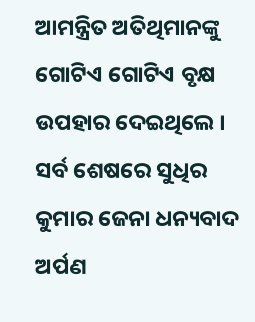ଆମନ୍ତ୍ରିତ ଅତିଥିମାନଙ୍କୁ ଗୋଟିଏ ଗୋଟିଏ ବୃକ୍ଷ ଉପହାର ଦେଇଥିଲେ । ସର୍ବ ଶେଷରେ ସୁଧିର କୁମାର ଜେନା ଧନ୍ୟବାଦ ଅର୍ପଣ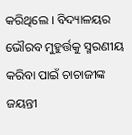କରିଥିଲେ । ବିଦ୍ୟାଳୟର ଭୌରବ ମୁହୁର୍ତ୍ତକୁ ସ୍ମରଣୀୟ କରିବା ପାଇଁ ଚାଚାଜୀଙ୍କ ଜୟନ୍ତୀ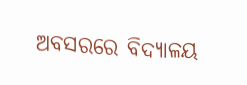ଅବସରରେ ବିଦ୍ୟାଳୟ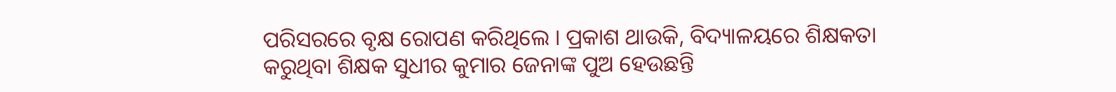ପରିସରରେ ବୃକ୍ଷ ରୋପଣ କରିଥିଲେ । ପ୍ରକାଶ ଥାଉକି, ବିଦ୍ୟାଳୟରେ ଶିକ୍ଷକତା କରୁଥିବା ଶିକ୍ଷକ ସୁଧୀର କୁମାର ଜେନାଙ୍କ ପୁଅ ହେଉଛନ୍ତି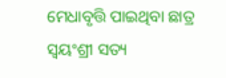ମେଧାବୃତ୍ତି ପାଇଥିବା ଛାତ୍ର ସ୍ଵୟଂଶ୍ରୀ ସତ୍ୟ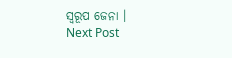ସ୍ୱରୂପ ଜେନା ।
Next Post